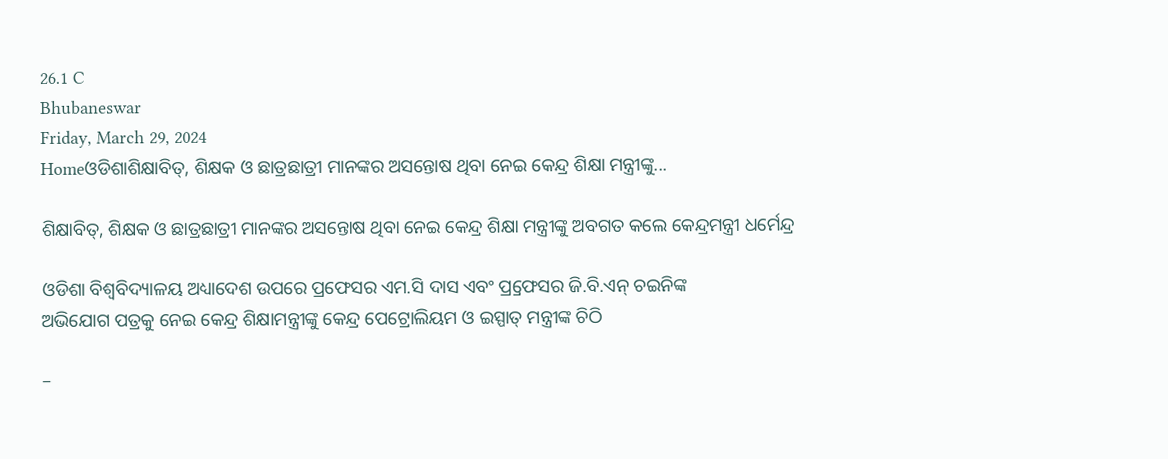26.1 C
Bhubaneswar
Friday, March 29, 2024
Homeଓଡିଶାଶିକ୍ଷାବିତ୍‌, ଶିକ୍ଷକ ଓ ଛାତ୍ରଛାତ୍ରୀ ମାନଙ୍କର ଅସନ୍ତୋଷ ଥିବା ନେଇ କେନ୍ଦ୍ର ଶିକ୍ଷା ମନ୍ତ୍ରୀଙ୍କୁ...

ଶିକ୍ଷାବିତ୍‌, ଶିକ୍ଷକ ଓ ଛାତ୍ରଛାତ୍ରୀ ମାନଙ୍କର ଅସନ୍ତୋଷ ଥିବା ନେଇ କେନ୍ଦ୍ର ଶିକ୍ଷା ମନ୍ତ୍ରୀଙ୍କୁ ଅବଗତ କଲେ କେନ୍ଦ୍ରମନ୍ତ୍ରୀ ଧର୍ମେନ୍ଦ୍ର

ଓଡିଶା ବିଶ୍ୱବିଦ୍ୟାଳୟ ଅଧ୍ୟାଦେଶ ଉପରେ ପ୍ରଫେସର ଏମ.ସି ଦାସ ଏବଂ ପ୍ର୍ରଫେସର ଜି.ବି.ଏନ୍ ଚଇନିଙ୍କ
ଅଭିଯୋଗ ପତ୍ରକୁ ନେଇ କେନ୍ଦ୍ର ଶିକ୍ଷାମନ୍ତ୍ରୀଙ୍କୁ କେନ୍ଦ୍ର ପେଟ୍ରୋଲିୟମ ଓ ଇସ୍ପାତ୍ ମନ୍ତ୍ରୀଙ୍କ ଚିଠି

–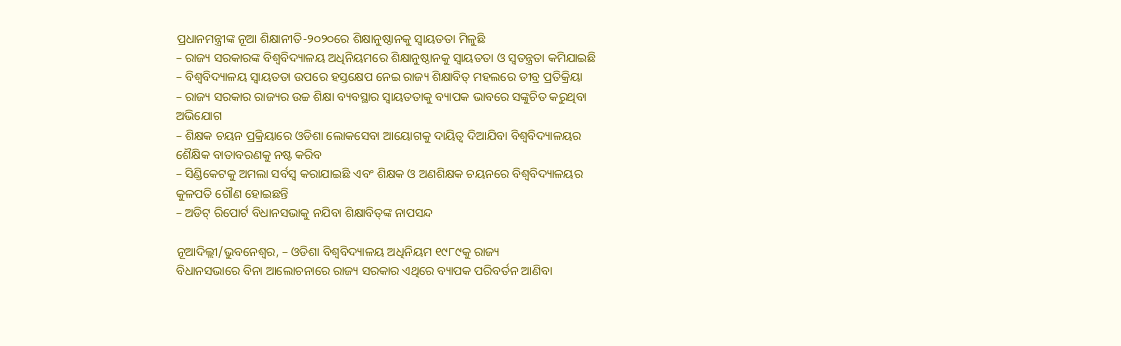ପ୍ରଧାନମନ୍ତ୍ରୀଙ୍କ ନୂଆ ଶିକ୍ଷାନୀତି-୨୦୨୦ରେ ଶିକ୍ଷାନୁଷ୍ଠାନକୁ ସ୍ୱାୟତତା ମିଳୁଛି
– ରାଜ୍ୟ ସରକାରଙ୍କ ବିଶ୍ୱବିଦ୍ୟାଳୟ ଅଧିନିୟମରେ ଶିକ୍ଷାନୁଷ୍ଠାନକୁ ସ୍ୱାୟତତା ଓ ସ୍ୱତନ୍ତ୍ରତା କମିଯାଇଛି
– ବିଶ୍ୱବିଦ୍ୟାଳୟ ସ୍ୱାୟତତା ଉପରେ ହସ୍ତକ୍ଷେପ ନେଇ ରାଜ୍ୟ ଶିକ୍ଷାବିତ୍ ମହଲରେ ତୀବ୍ର ପ୍ରତିକ୍ରିୟା
– ରାଜ୍ୟ ସରକାର ରାଜ୍ୟର ଉଚ୍ଚ ଶିକ୍ଷା ବ୍ୟବସ୍ଥାର ସ୍ୱାୟତତାକୁ ବ୍ୟାପକ ଭାବରେ ସଙ୍କୁଚିତ କରୁଥିବା
ଅଭିଯୋଗ
– ଶିକ୍ଷକ ଚୟନ ପ୍ରକ୍ରିୟାରେ ଓଡିଶା ଲୋକସେବା ଆୟୋଗକୁ ଦାୟିତ୍ୱ ଦିଆଯିବା ବିଶ୍ୱବିଦ୍ୟାଳୟର
ଶୈକ୍ଷିକ ବାତାବରଣକୁ ନଷ୍ଟ କରିବ
– ସିଣ୍ଡିକେଟକୁ ଅମଲା ସର୍ବସ୍ୱ କରାଯାଇଛି ଏବଂ ଶିକ୍ଷକ ଓ ଅଣଶିକ୍ଷକ ଚୟନରେ ବିଶ୍ୱବିଦ୍ୟାଳୟର
କୁଳପତି ଗୌଣ ହୋଇଛନ୍ତି
– ଅଡିଟ୍ ରିପୋର୍ଟ ବିଧାନସଭାକୁ ନଯିବା ଶିକ୍ଷାବିତ୍‌ଙ୍କ ନାପସନ୍ଦ

ନୂଆଦିଲ୍ଲୀ/ଭୁବନେଶ୍ୱର, – ଓଡିଶା ବିଶ୍ୱବିଦ୍ୟାଳୟ ଅଧିନିୟମ ୧୯୮୯କୁ ରାଜ୍ୟ
ବିଧାନସଭାରେ ବିନା ଆଲୋଚନାରେ ରାଜ୍ୟ ସରକାର ଏଥିରେ ବ୍ୟାପକ ପରିବର୍ତନ ଆଣିବା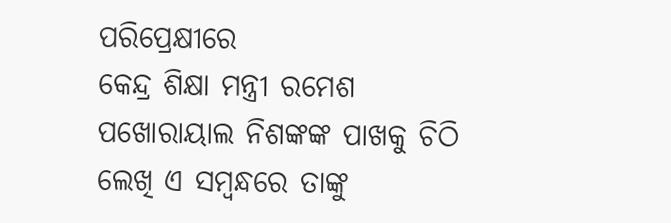ପରିପ୍ରେକ୍ଷୀରେ
କେନ୍ଦ୍ର ଶିକ୍ଷା ମନ୍ତ୍ରୀ ରମେଶ ପଖୋରାୟାଲ ନିଶଙ୍କଙ୍କ ପାଖକୁ ଚିଠି ଲେଖି ଏ ସମ୍ବନ୍ଧରେ ତାଙ୍କୁ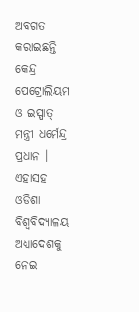ଅବଗତ
କରାଇଛନ୍ତି କେନ୍ଦ୍ର ପେଟ୍ରୋଲିୟମ ଓ ଇସ୍ପାତ୍ ମନ୍ତ୍ରୀ ଧର୍ମେନ୍ଦ୍ର ପ୍ରଧାନ । ଏହାସହ ଓଡିଶା ବିଶ୍ୱବିଦ୍ୟାଳୟ
ଅଧ୍ୟାଦେଶକୁ ନେଇ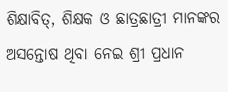ଶିକ୍ଷାବିତ୍‌, ଶିକ୍ଷକ ଓ ଛାତ୍ରଛାତ୍ରୀ ମାନଙ୍କର ଅସନ୍ତୋଷ ଥିବା ନେଇ ଶ୍ରୀ ପ୍ରଧାନ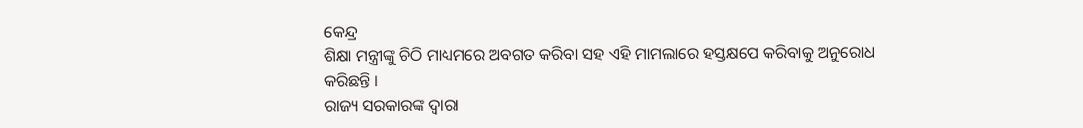କେନ୍ଦ୍ର
ଶିକ୍ଷା ମନ୍ତ୍ରୀଙ୍କୁ ଚିଠି ମାଧ୍ୟମରେ ଅବଗତ କରିବା ସହ ଏହି ମାମଲାରେ ହସ୍ତକ୍ଷପେ କରିବାକୁ ଅନୁରୋଧ
କରିଛନ୍ତି ।
ରାଜ୍ୟ ସରକାରଙ୍କ ଦ୍ୱାରା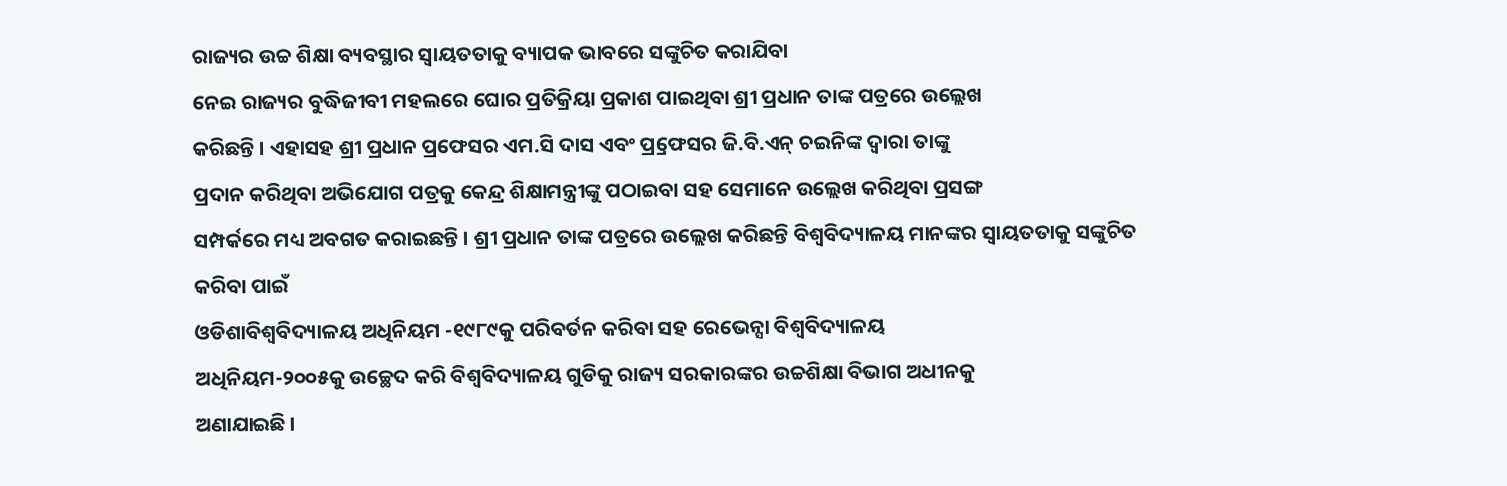ରାଜ୍ୟର ଉଚ୍ଚ ଶିକ୍ଷା ବ୍ୟବସ୍ଥାର ସ୍ୱାୟତତାକୁ ବ୍ୟାପକ ଭାବରେ ସଙ୍କୁଚିତ କରାଯିବା
ନେଇ ରାଜ୍ୟର ବୁଦ୍ଧିଜୀବୀ ମହଲରେ ଘୋର ପ୍ରତିକ୍ରିୟା ପ୍ରକାଶ ପାଇଥିବା ଶ୍ରୀ ପ୍ରଧାନ ତାଙ୍କ ପତ୍ରରେ ଉଲ୍ଲେଖ
କରିଛନ୍ତି । ଏହାସହ ଶ୍ରୀ ପ୍ରଧାନ ପ୍ରଫେସର ଏମ.ସି ଦାସ ଏବଂ ପ୍ର୍ରଫେସର ଜି.ବି.ଏନ୍ ଚଇନିଙ୍କ ଦ୍ୱାରା ତାଙ୍କୁ
ପ୍ରଦାନ କରିଥିବା ଅଭିଯୋଗ ପତ୍ରକୁ କେନ୍ଦ୍ର ଶିକ୍ଷାମନ୍ତ୍ରୀଙ୍କୁ ପଠାଇବା ସହ ସେମାନେ ଉଲ୍ଲେଖ କରିଥିବା ପ୍ରସଙ୍ଗ
ସମ୍ପର୍କରେ ମଧ୍ୟ ଅବଗତ କରାଇଛନ୍ତି । ଶ୍ରୀ ପ୍ରଧାନ ତାଙ୍କ ପତ୍ରରେ ଉଲ୍ଲେଖ କରିଛନ୍ତି ବିଶ୍ୱବିଦ୍ୟାଳୟ ମାନଙ୍କର ସ୍ୱାୟତତାକୁ ସଙ୍କୁଚିତ କରିବା ପାଇଁ
ଓଡିଶାବିଶ୍ୱବିଦ୍ୟାଳୟ ଅଧିନିୟମ -୧୯୮୯କୁ ପରିବର୍ତନ କରିବା ସହ ରେଭେନ୍ସା ବିଶ୍ୱବିଦ୍ୟାଳୟ
ଅଧିନିୟମ-୨୦୦୫କୁ ଉଚ୍ଛେଦ କରି ବିଶ୍ୱବିଦ୍ୟାଳୟ ଗୁଡିକୁ ରାଜ୍ୟ ସରକାରଙ୍କର ଉଚ୍ଚଶିକ୍ଷା ବିଭାଗ ଅଧୀନକୁ
ଅଣାଯାଇଛି ।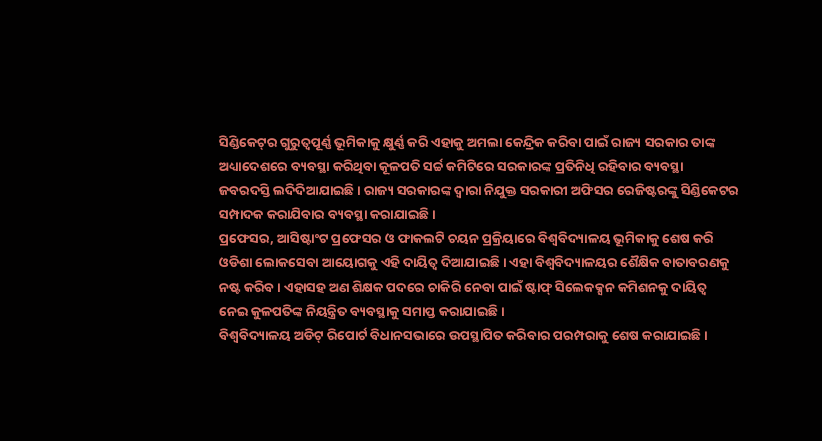ସିଣ୍ଡିକେଟ୍‌ର ଗୁରୁତ୍ୱପୂର୍ଣ୍ଣ ଭୂମିକାକୁ କ୍ଷୁର୍ଣ୍ଣ କରି ଏହାକୁ ଅମଲା କେନ୍ଦ୍ରିକ କରିବା ପାଇଁ ରାଜ୍ୟ ସରକାର ତାଙ୍କ
ଅଧ୍ୟାଦେଶରେ ବ୍ୟବସ୍ଥା କରିଥିବା କୂଳପତି ସର୍ଚ୍ଚ କମିଟିରେ ସରକାରଙ୍କ ପ୍ରତିନିଧି ରହିବାର ବ୍ୟବସ୍ଥା
ଜବରଦସ୍ତି ଲଦିଦିଆଯାଇଛି । ରାଜ୍ୟ ସରକାରଙ୍କ ଦ୍ୱାରା ନିଯୁକ୍ତ ସରକାରୀ ଅଫିସର ରେଜିଷ୍ଟରଙ୍କୁ ସିଣ୍ଡିକେଟର
ସମ୍ପାଦକ କରାଯିବାର ବ୍ୟବସ୍ଥା କରାଯାଇଛି ।
ପ୍ରଫେସର, ଆସିଷ୍ଟାଂଟ ପ୍ରଫେସର ଓ ଫାକଲଟି ଚୟନ ପ୍ରକ୍ରିୟାରେ ବିଶ୍ୱବିଦ୍ୟାଳୟ ଭୂମିକାକୁ ଶେଷ କରି
ଓଡିଶା ଲୋକସେବା ଆୟୋଗକୁ ଏହି ଦାୟିତ୍ୱ ଦିଆଯାଇଛି । ଏହା ବିଶ୍ୱବିଦ୍ୟାଳୟର ଶୈକ୍ଷିକ ବାତାବରଣକୁ
ନଷ୍ଟ କରିବ । ଏହାସହ ଅଣ ଶିକ୍ଷକ ପଦରେ ଚାକିରି ନେବା ପାଇଁ ଷ୍ଟାଫ୍ ସିଲେକକ୍ସନ କମିଶନକୁ ଦାୟିତ୍ୱ
ନେଇ କୁଳପତିଙ୍କ ନିୟନ୍ତ୍ରିତ ବ୍ୟବସ୍ଥାକୁ ସମାପ୍ତ କରାଯାଇଛି ।
ବିଶ୍ୱବିଦ୍ୟାଳୟ ଅଡିଟ୍ ରିପୋର୍ଟ ବିଧାନସଭାରେ ଉପସ୍ଥାପିତ କରିବାର ପରମ୍ପରାକୁ ଶେଷ କରାଯାଇଛି ।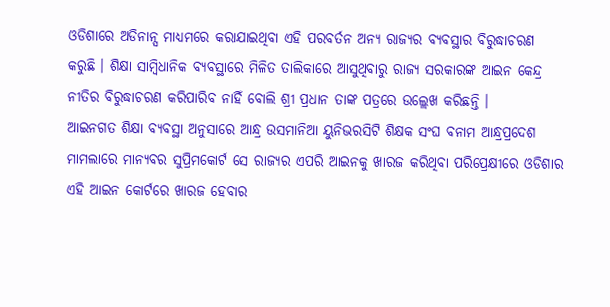ଓଡିଶାରେ ଅଡିନାନ୍ସ ମାଧ୍ୟମରେ କରାଯାଇଥିବା ଏହି ପରବର୍ତନ ଅନ୍ୟ ରାଜ୍ୟର ବ୍ୟବସ୍ଥାର ବିରୁଦ୍ଧାଚରଣ
କରୁଛି । ଶିକ୍ଷା ସାମ୍ବିଧାନିକ ବ୍ୟବସ୍ଥାରେ ମିଳିତ ତାଲିକାରେ ଆସୁଥିବାରୁ ରାଜ୍ୟ ସରକାରଙ୍କ ଆଇନ କେନ୍ଦ୍ର
ନୀତିର ବିରୁଦ୍ଧାଚରଣ କରିପାରିବ ନାହିଁ ବୋଲି ଶ୍ରୀ ପ୍ରଧାନ ତାଙ୍କ ପତ୍ରରେ ଉଲ୍ଲେଖ କରିଛନ୍ତି ।
ଆଇନଗତ ଶିକ୍ଷା ବ୍ୟବସ୍ଥା ଅନୁସାରେ ଆନ୍ଧ୍ର ଉସମାନିଆ ୟୁନିଭରସିଟି ଶିକ୍ଷକ ସଂଘ ବନାମ ଆନ୍ଧ୍ରପ୍ରଦେଶ
ମାମଲାରେ ମାନ୍ୟବର ସୁପ୍ରିମକୋର୍ଟ ସେ ରାଜ୍ୟର ଏପରି ଆଇନକୁ ଖାରଜ କରିଥିବା ପରିପ୍ରେକ୍ଷୀରେ ଓଡିଶାର
ଏହି ଆଇନ କୋର୍ଟରେ ଖାରଜ ହେବାର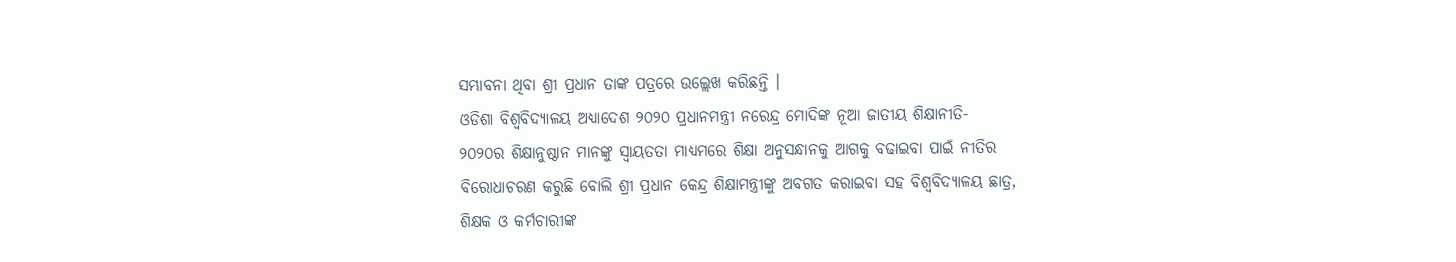ସମ୍ଭାବନା ଥିବା ଶ୍ରୀ ପ୍ରଧାନ ତାଙ୍କ ପତ୍ରରେ ଉଲ୍ଲେଖ କରିଛନ୍ତି ।
ଓଡିଶା ବିଶ୍ୱବିଦ୍ୟାଳୟ ଅଧ୍ୟାଦେଶ ୨୦୨୦ ପ୍ରଧାନମନ୍ତ୍ରୀ ନରେନ୍ଦ୍ର ମୋଦିଙ୍କ ନୂଆ ଜାତୀୟ ଶିକ୍ଷାନୀତି-
୨୦୨୦ର ଶିକ୍ଷାନୁଷ୍ଠାନ ମାନଙ୍କୁ ସ୍ୱାୟତତା ମାଧ୍ୟମରେ ଶିକ୍ଷା ଅନୁସନ୍ଧାନକୁ ଆଗକୁ ବଢାଇବା ପାଇଁ ନୀତିର
ବିରୋଧାଚରଣ କରୁଛି ବୋଲି ଶ୍ରୀ ପ୍ରଧାନ କେନ୍ଦ୍ର ଶିକ୍ଷାମନ୍ତ୍ରୀଙ୍କୁ ଅବଗତ କରାଇବା ସହ ବିଶ୍ୱବିଦ୍ୟାଳୟ ଛାତ୍ର,
ଶିକ୍ଷକ ଓ କର୍ମଚାରୀଙ୍କ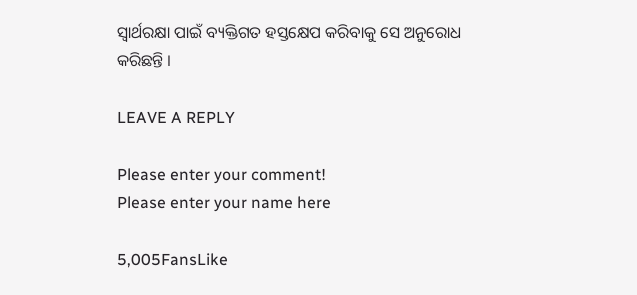ସ୍ୱାର୍ଥରକ୍ଷା ପାଇଁ ବ୍ୟକ୍ତିଗତ ହସ୍ତକ୍ଷେପ କରିବାକୁ ସେ ଅନୁରୋଧ କରିଛନ୍ତି ।

LEAVE A REPLY

Please enter your comment!
Please enter your name here

5,005FansLike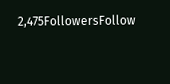2,475FollowersFollow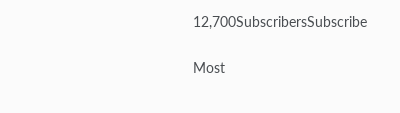12,700SubscribersSubscribe

Most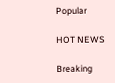Popular

HOT NEWS

Breaking